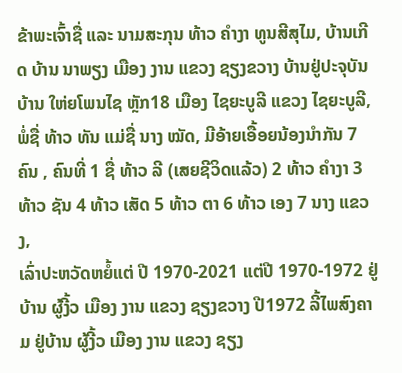ຂ້າພະເຈົ້າຊື່ ແລະ ນາມສະກຸນ ທ້າວ ຄຳງາ ທູນສີສຸໄມ, ບ້ານເກີດ ບ້ານ ນາພຽງ ເມືອງ ງານ ແຂວງ ຊຽງຂວາງ ບ້ານຢູ່ປະຈຸບັນ ບ້ານ ໃຫ່ຍໂພນໄຊ ຫຼັກ18 ເມືອງ ໄຊຍະບູລີ ແຂວງ ໄຊຍະບູລີ, ພໍ່ຊື່ ທ້າວ ທັນ ແມ່ຊື່ ນາງ ໝັດ, ມີອ້າຍເອື້ອຍນ້ອງນຳກັນ 7 ຄົນ , ຄົນທີ່ 1 ຊື່ ທ້າວ ລີ (ເສຍຊີວິດແລ້ວ) 2 ທ້າວ ຄໍາງາ 3 ທ້າວ ຊັນ 4 ທ້າວ ເສັດ 5 ທ້າວ ຕາ 6 ທ້າວ ເອງ 7 ນາງ ແຂວງ,
ເລົ່າປະຫວັດຫຍໍ້ແຕ່ ປີ 1970-2021 ແຕ່ປີ 1970-1972 ຢູ່ບ້ານ ຜູ້ງີ້ວ ເມືອງ ງານ ແຂວງ ຊຽງຂວາງ ປີ1972 ລີ້ໄພສົງຄາມ ຢູ່ບ້ານ ຜູ້ງີ້ວ ເມືອງ ງານ ແຂວງ ຊຽງ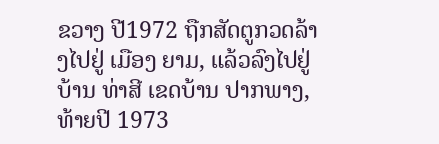ຂວາງ ປີ1972 ຖືກສັດຕູກວດລ້າງໄປຢູ່ ເມືອງ ຍາມ, ແລ້ວລົງໄປຢູ່ ບ້ານ ທ່າສີ ເຂດບ້ານ ປາກພາງ,
ທ້າຍປີ 1973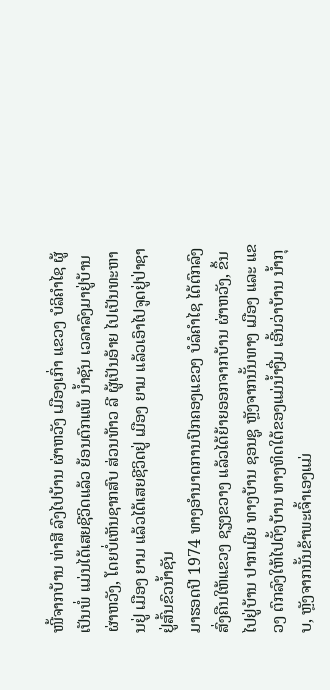ໜີ້ຈາກບ້ານ ທ່າສີ ລົງໄປບ້ານ ຜ່າຫວັງ ເມືອງເກົ່າ ແຂວງ ບໍລິຄໍາໄຊ ຜູ້ເປັນພໍ່ ແມ່ນໄດ້ເສຍຊີວິດແລ້ວ ຍ້ອນຕົກແພ້ ນໍ້າຊັນ ເວລາລົງມາຢູ່ບ້ານ ຜ່າຫວັງ, ໂດຍບໍ່ເຫັນຊາກສົບ ສ່ວນທ້າວ ລີ ຜູ້ເປັນອ້າຍ ໄປເປັນທະຫານຢູ່ ເມືອງ ຍາມ ແລ້ວໄດ້ເສຍຊີວິດຢູ່ ເມືອງ ຍາມ ແລ້ວເອົາໄປຈູດຢູ່ປ່າຊາ ຢູ່ສົ້ນຂົວນໍ້າຊັນ
ມາຮອດປີ 1974 ທາງອໍານາດການປົກຄອງແຂວງ ບໍລໍຄໍາໄຊ ໄດ້ຕົກລົງສົ່ງຄືນໃຫ້ແຂວງ ຊຽງຂວາງ ແລ້ວໄດ້ຍ້າຍອອກຈາກບ້ານ ຜ່າຫວັງ, ຂຶ້ນໄປຢູ່ບ້ານ ປາກເມີຍ ທາງບ້ານ ຊອນຊູ ຫຼັງຈາກນັ້ນທາງ ເມືອງ ແລະ ແຂວງ ຕົກລົງໃຫ້ໄປຕັ້ງບ້ານ ທາງທິດໃຕ້ຂອງແມ່ນໍ້າງື່ມ ເອີ້ນວ່າບ້ານ ນໍ້າກຸບ, ຫຼັງຈາກນັ້ນຂ້າພະເຈົ້າເອງແມ່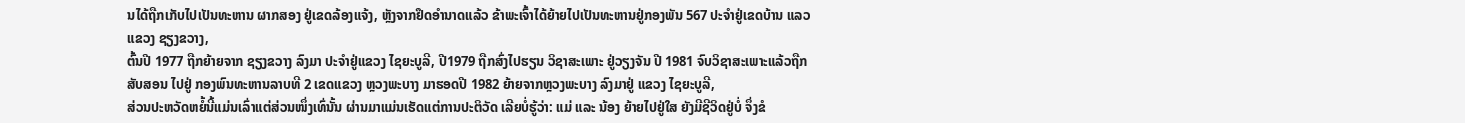ນໄດ້ຖືກເກັບໄປເປັນທະຫານ ຜາກສອງ ຢູ່ເຂດລ້ອງແຈ້ງ, ຫຼັງຈາກຢຶດອຳນາດແລ້ວ ຂ້າພະເຈົ້າໄດ້ຍ້າຍໄປເປັນທະຫານຢູ່ກອງພັນ 567 ປະຈໍາຢູ່ເຂດບ້ານ ແລວ ແຂວງ ຊຽງຂວາງ,
ຕົ້ນປີ 1977 ຖືກຍ້າຍຈາກ ຊຽງຂວາງ ລົງມາ ປະຈໍາຢູ່ແຂວງ ໄຊຍະບູລີ, ປີ1979 ຖືກສົ່ງໄປຮຽນ ວິຊາສະເພາະ ຢູ່ວຽງຈັນ ປີ 1981 ຈົບວິຊາສະເພາະແລ້ວຖືກສັບສອນ ໄປຢູ່ ກອງພົນທະຫານລາບທີ 2 ເຂດແຂວງ ຫຼວງພະບາງ ມາຮອດປີ 1982 ຍ້າຍຈາກຫຼວງພະບາງ ລົງມາຢູ່ ແຂວງ ໄຊຍະບູລີ,
ສ່ວນປະຫວັດຫຍໍ້ນີ້ແມ່ນເລົ່າແຕ່ສ່ວນໜຶ່ງເທົ່ນັ້ນ ຜ່ານມາແມ່ນເຮັດແຕ່ການປະຕິວັດ ເລີຍບໍ່ຮູ້ວ່າ: ແມ່ ແລະ ນ້ອງ ຍ້າຍໄປຢູ່ໃສ ຍັງມີຊີວິດຢູ່ບໍ່ ຈຶ່ງຂໍ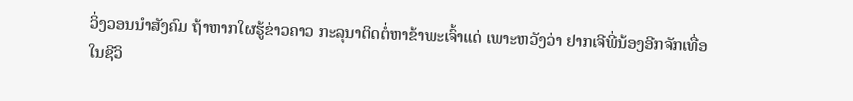ວິ່ງວອນນຳສັງຄົມ ຖ້າຫາກໃຜຮູ້ຂ່າວຄາວ ກະລຸນາຕິດຕໍ່ຫາຂ້າພະເຈົ້າແດ່ ເພາະຫວັງວ່າ ຢາກເຈີພີ່ນ້ອງອີກຈັກເທື່ອໃນຊີວິ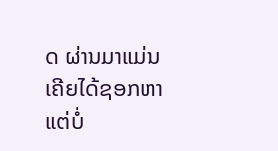ດ ຜ່ານມາແມ່ນເຄີຍໄດ້ຊອກຫາແຕ່ບໍ່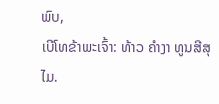ພົບ,
ເບີໂທຂ້າພະເຈົ້າ: ທ້າວ ຄຳງາ ທູນສີສຸໄມ.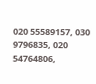020 55589157, 030 9796835, 020 54764806,